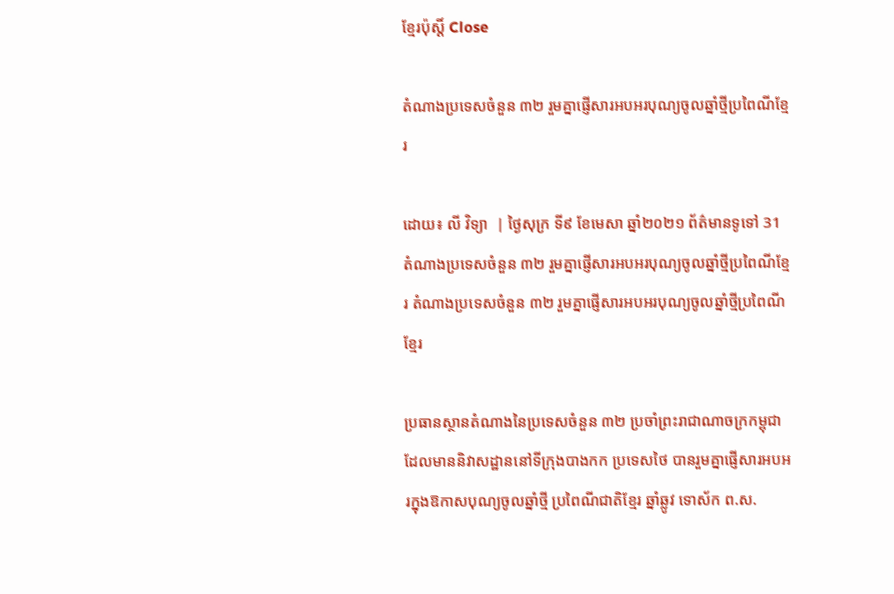ខ្មែរប៉ុស្ដិ៍ Close

តំណាងប្រទេសចំនួន ៣២ រួមគ្នាផ្ញើសារអបអរបុណ្យចូលឆ្នាំថ្មីប្រពៃណីខ្មែរ

ដោយ៖ លី វិទ្យា  | ថ្ងៃសុក្រ ទី៩ ខែមេសា ឆ្នាំ២០២១ ព័ត៌មានទូទៅ 31
តំណាងប្រទេសចំនួន ៣២ រួមគ្នាផ្ញើសារអបអរបុណ្យចូលឆ្នាំថ្មីប្រពៃណីខ្មែរ តំណាងប្រទេសចំនួន ៣២ រួមគ្នាផ្ញើសារអបអរបុណ្យចូលឆ្នាំថ្មីប្រពៃណីខ្មែរ

ប្រធានស្ថានតំណាងនៃប្រទេសចំនួន ៣២ ប្រចាំព្រះរាជាណាចក្រកម្ពុជា ដែលមាននិវាសដ្ឋាននៅទីក្រុងបាងកក ប្រទេសថៃ បានរួមគ្នាផ្ញើសារអបអរក្នុងឱកាសបុណ្យចូលឆ្នាំថ្មី ប្រពៃណីជាតិខ្មែរ ឆ្នាំឆ្លូវ ទោស័ក ព.ស.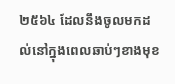២៥៦៤ ដែលនឹងចូលមកដល់នៅក្នុងពេលឆាប់ៗខាងមុខ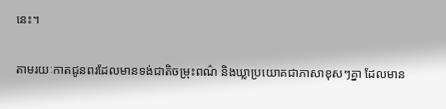នេះ។

តាមរយៈកាតជូនពរដែលមានទង់ជាតិចម្រុះពណ៌ និងឃ្លាប្រយោគជាភាសាខុសៗគ្នា ដែលមាន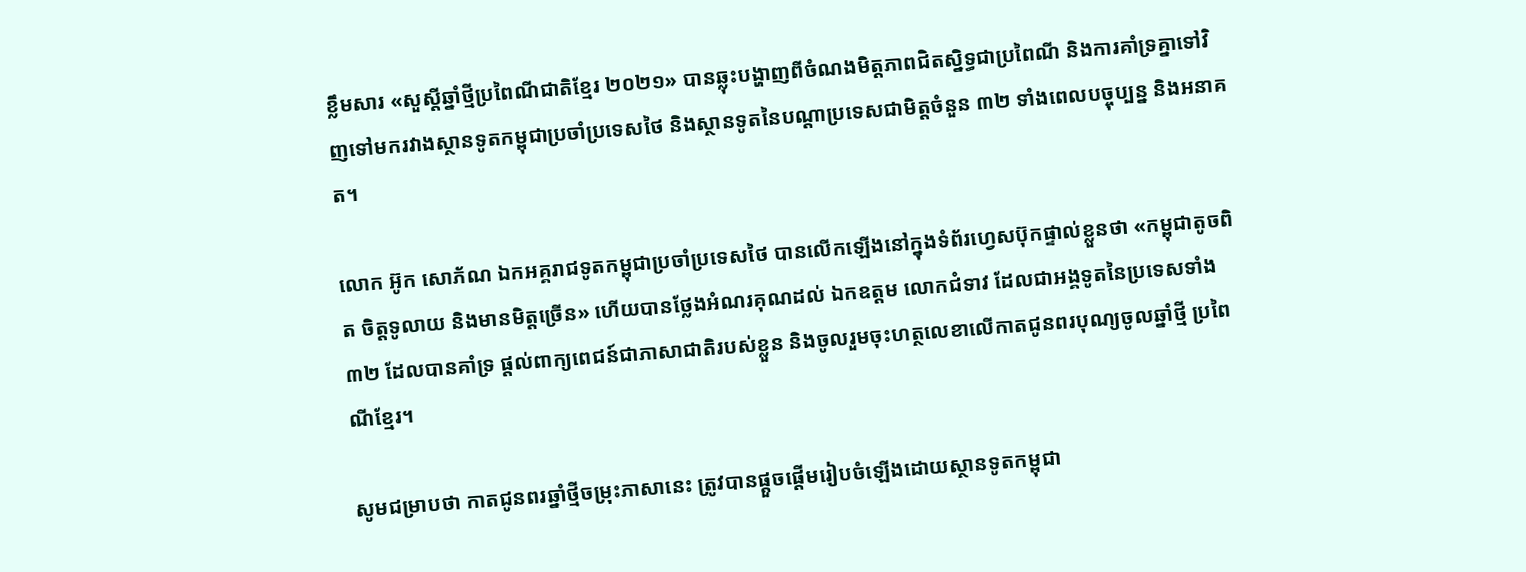ខ្លឹមសារ «សួស្តីឆ្នាំថ្មីប្រពៃណីជាតិខ្មែរ ២០២១» បានឆ្លុះបង្ហាញពីចំណងមិត្តភាពជិតស្និទ្ធជាប្រពៃណី និងការគាំទ្រគ្នាទៅវិញទៅមករវាងស្ថានទូតកម្ពុជាប្រចាំប្រទេសថៃ និងស្ថានទូតនៃបណ្តាប្រទេសជាមិត្តចំនួន ៣២ ទាំងពេលបច្ចុប្បន្ន និងអនាគត។

លោក អ៊ូក សោភ័ណ ឯកអគ្គរាជទូតកម្ពុជាប្រចាំប្រទេសថៃ បានលើកឡើងនៅក្នុងទំព័រហ្វេសប៊ុកផ្ទាល់ខ្លួនថា «កម្ពុជាតូចពិត ចិត្តទូលាយ និងមានមិត្តច្រើន» ហើយបានថ្លែងអំណរគុណដល់ ឯកឧត្តម លោកជំទាវ ដែលជាអង្គទូតនៃប្រទេសទាំង៣២ ដែលបានគាំទ្រ ផ្តល់ពាក្យពេជន៍ជាភាសាជាតិរបស់ខ្លួន និងចូលរួមចុះហត្ថលេខាលើកាតជូនពរបុណ្យចូលឆ្នាំថ្មី ប្រពៃណីខ្មែរ។

សូមជម្រាបថា កាតជូនពរឆ្នាំថ្មីចម្រុះភាសានេះ ត្រូវបានផ្តួចផ្តើមរៀបចំឡើងដោយស្ថានទូតកម្ពុជា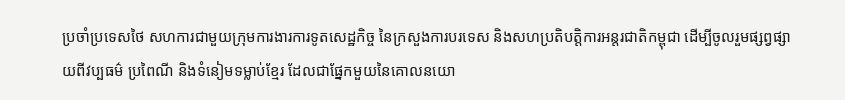ប្រចាំប្រទេសថៃ សហការជាមួយក្រុមការងារការទូតសេដ្ឋកិច្ច នៃក្រសួងការបរទេស និងសហប្រតិបត្តិការអន្តរជាតិកម្ពុជា ដើម្បីចូលរួមផ្សព្វផ្សាយពីវប្បធម៌ ប្រពៃណី និងទំនៀមទម្លាប់ខ្មែរ ដែលជាផ្នែកមួយនៃគោលនយោ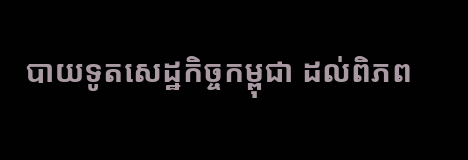បាយទូតសេដ្ឋកិច្ចកម្ពុជា ដល់ពិភព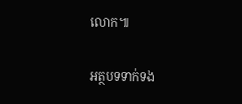លោក៕

អត្ថបទទាក់ទង